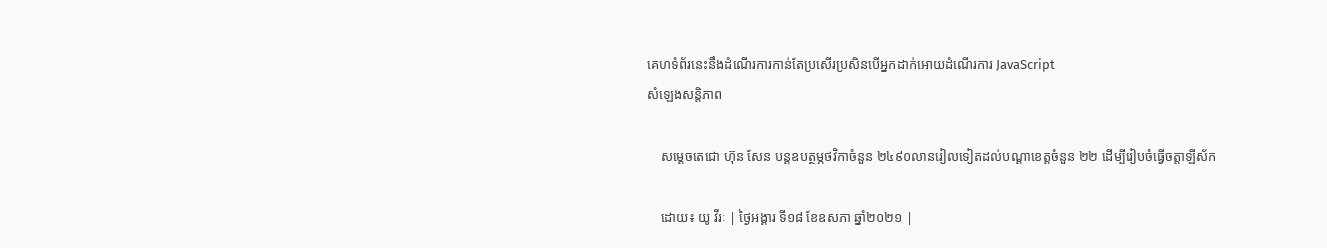គេហទំព័រនេះនឹងដំណើរការកាន់តែប្រសើរប្រសិនបើអ្នកដាក់អោយដំណើរការ JavaScript
សំឡេងសន្តិភាព

    សម្ដេចតេជោ ហ៊ុន សែន បន្តឧបត្ថម្ភថវិកាចំនួន ២៤៩០លានរៀលទៀតដល់បណ្ដាខេត្តចំនួន ២២ ដើម្បីរៀបចំធ្វើចត្តាឡីស័ក

    ដោយ៖ យូ វីរៈ | ថ្ងៃអង្គារ ទី១៨ ខែឧសភា ឆ្នាំ២០២១ |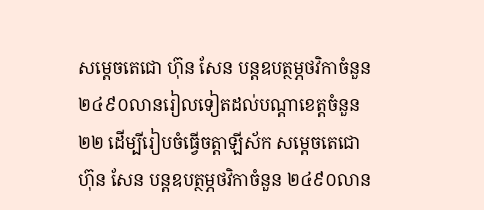សម្ដេចតេជោ ហ៊ុន សែន បន្តឧបត្ថម្ភថវិកាចំនួន ២៤៩០លានរៀលទៀតដល់បណ្ដាខេត្តចំនួន ២២ ដើម្បីរៀបចំធ្វើចត្តាឡីស័ក សម្ដេចតេជោ ហ៊ុន សែន បន្តឧបត្ថម្ភថវិកាចំនួន ២៤៩០លាន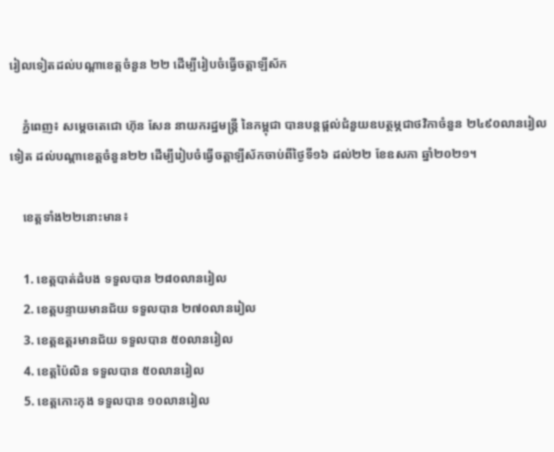រៀលទៀតដល់បណ្ដាខេត្តចំនួន ២២ ដើម្បីរៀបចំធ្វើចត្តាឡីស័ក

    ភ្នំពេញ៖ សម្តេចតេជោ ហ៊ុន សែន នាយករដ្ឋមន្ត្រី នៃកម្ពុជា បានបន្តផ្តល់ជំនួយឧបត្ថម្ភជាថវិកាចំនួន ២៤៩០លានរៀលទៀត ដល់បណ្តាខេត្តចំនួន២២ ដើម្បីរៀបចំធ្វើចត្តាឡីស័កចាប់ពីថ្ងៃទី១៦ ដល់២២ ខែឧសភា ឆ្នាំ២០២១។

    ខេត្តទាំង២២នោះមាន៖

    1. ខេត្តបាត់ដំបង ទទួលបាន ២៨០លានរៀល
    2. ខេត្តបន្ទាយមានជ័យ ទទួលបាន ២៧០លានរៀល
    3. ខេត្តឧត្តរមានជ័យ ទទួលបាន ៥០លានរៀល
    4. ខេត្តប៉ៃលិន ទទួលបាន ៥០លានរៀល
    5. ខេត្តកោះកុង ទទួលបាន ១០លានរៀល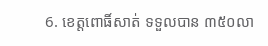6. ខេត្តពោធិ៍សាត់ ទទួលបាន ៣៥០លា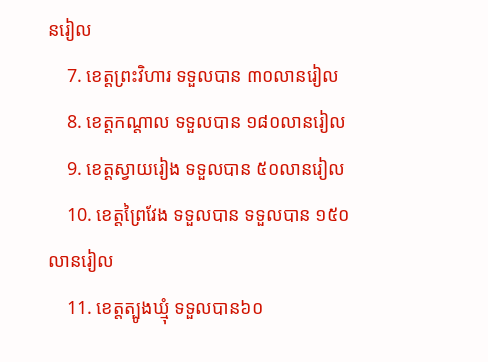នរៀល
    7. ខេត្តព្រះវិហារ ទទួលបាន ៣០លានរៀល
    8. ខេត្តកណ្តាល ទទួលបាន ១៨០លានរៀល
    9. ខេត្តស្វាយរៀង ទទួលបាន ៥០លានរៀល
    10. ខេត្តព្រៃវែង ទទួលបាន ទទួលបាន ១៥០លានរៀល
    11. ខេត្តត្បូងឃ្មុំ ទទួលបាន៦០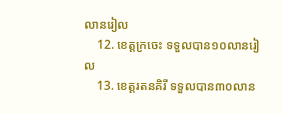លានរៀល
    12. ខេត្តក្រចេះ ទទួលបាន១០លានរៀល
    13. ខេត្តរតនគិរី ទទួលបាន៣០លាន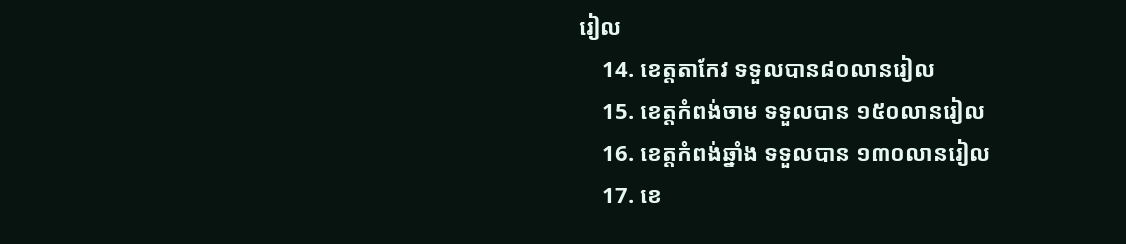រៀល
    14. ខេត្តតាកែវ ទទួលបាន៨០លានរៀល
    15. ខេត្តកំពង់ចាម ទទួលបាន ១៥០លានរៀល
    16. ខេត្តកំពង់ឆ្នាំង ទទួលបាន ១៣០លានរៀល
    17. ខេ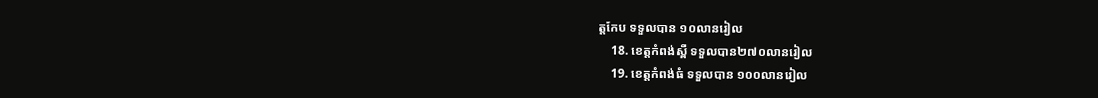ត្តកែប ទទួលបាន ១០លានរៀល
    18. ខេត្តកំពង់ស្ពឺ ទទួលបាន២៧០លានរៀល
    19. ខេត្តកំពង់ធំ ទទួលបាន ១០០លានរៀល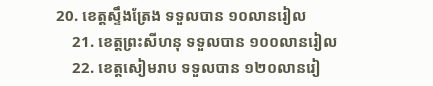20. ខេត្តស្ទឹងត្រែង ទទួលបាន ១០លានរៀល
    21. ខេត្តព្រះសីហនុ ទទួលបាន ១០០លានរៀល
    22. ខេត្តសៀមរាប ទទួលបាន ១២០លានរៀ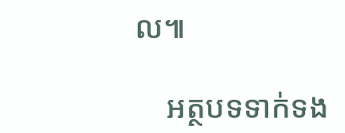ល៕

    អត្ថបទទាក់ទង